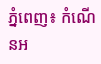ភ្នំពេញ៖ កំណេីនអ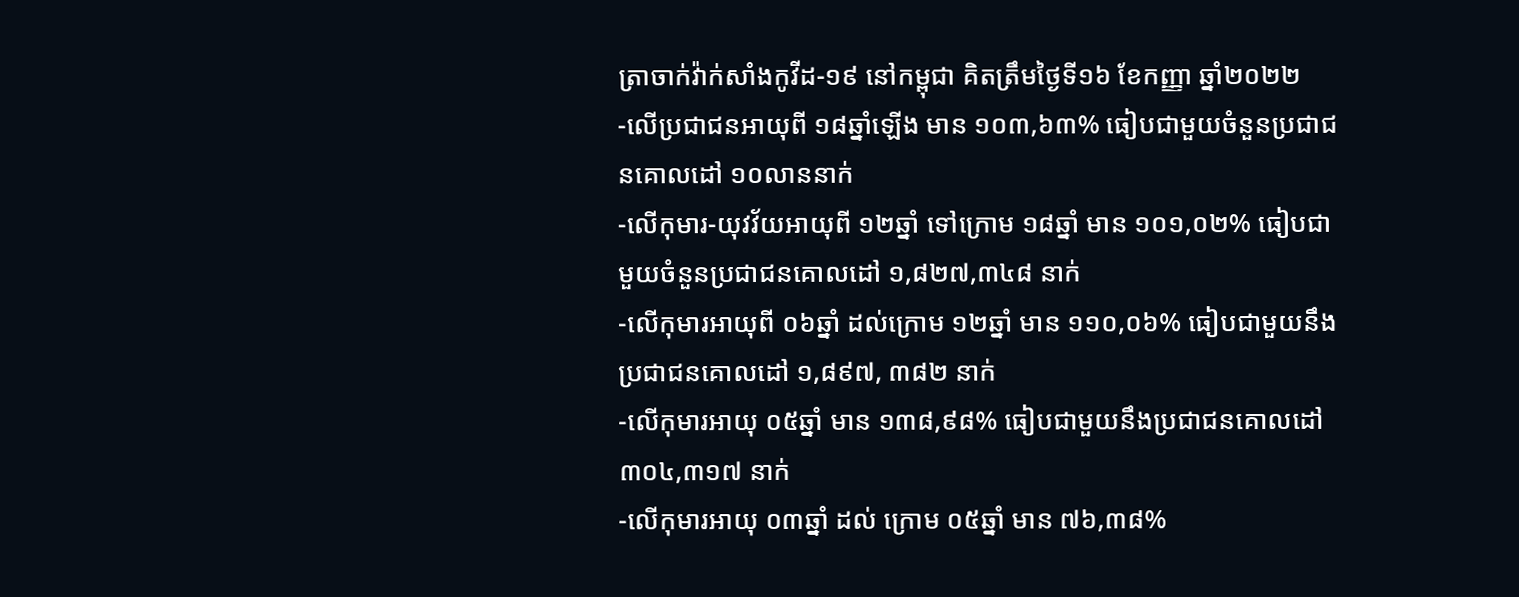ត្រាចាក់វ៉ាក់សាំងកូវីដ-១៩ នៅកម្ពុជា គិតត្រឹមថ្ងៃទី១៦ ខែកញ្ញា ឆ្នាំ២០២២
-លើប្រជាជនអាយុពី ១៨ឆ្នាំឡើង មាន ១០៣,៦៣% ធៀបជាមួយចំនួនប្រជាជនគោលដៅ ១០លាននាក់
-លើកុមារ-យុវវ័យអាយុពី ១២ឆ្នាំ ទៅក្រោម ១៨ឆ្នាំ មាន ១០១,០២% ធៀបជាមួយចំនួនប្រជាជនគោលដៅ ១,៨២៧,៣៤៨ នាក់
-លើកុមារអាយុពី ០៦ឆ្នាំ ដល់ក្រោម ១២ឆ្នាំ មាន ១១០,០៦% ធៀបជាមួយនឹងប្រជាជនគោលដៅ ១,៨៩៧, ៣៨២ នាក់
-លើកុមារអាយុ ០៥ឆ្នាំ មាន ១៣៨,៩៨% ធៀបជាមួយនឹងប្រជាជនគោលដៅ ៣០៤,៣១៧ នាក់
-លើកុមារអាយុ ០៣ឆ្នាំ ដល់ ក្រោម ០៥ឆ្នាំ មាន ៧៦,៣៨%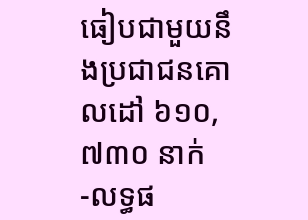ធៀបជាមួយនឹងប្រជាជនគោលដៅ ៦១០,៧៣០ នាក់
-លទ្ធផ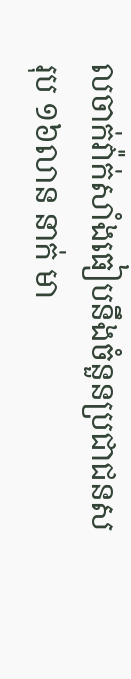លចាក់វ៉ាក់សាំងធៀបនឹងចំនួនប្រជាជនសរុប ១៦លាន នាក់ មា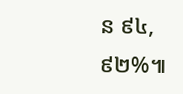ន ៩៤,៩២%៕